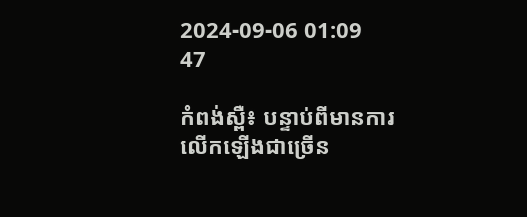2024-09-06 01:09
47

កំពង់ស្ពឺ៖ បន្ទាប់ពីមានការលើកឡើងជាច្រើន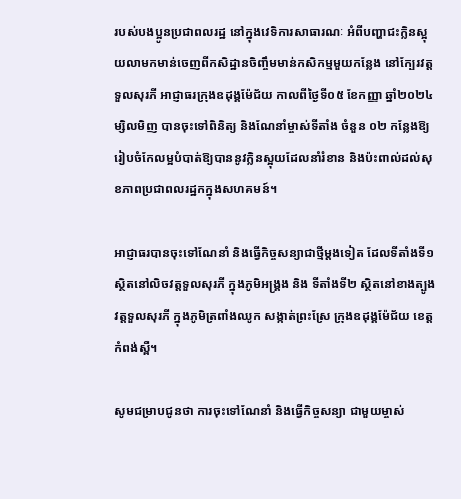របស់បងប្អូនប្រជាពលរដ្ឋ នៅក្នុងវេទិការសាធារណៈ អំពីបញ្ហាជះក្លិនស្អុយលាមកមាន់ចេញពីកសិដ្ឋានចិញ្ចឹមមាន់កសិកម្មមួយកន្លែង នៅក្បែរវត្តទួលសុរភី អាជ្ញាធរក្រុងឧដុង្គម៉ែជ័យ កាលពីថ្ងៃទី០៥ ខែកញ្ញា ឆ្នាំ២០២៤ ម្សិលមិញ បានចុះទៅពិនិត្យ និងណែនាំម្ចាស់ទីតាំង ចំនួន ០២ កន្លែងឱ្យរៀបចំកែលម្អបំបាត់ឱ្យបាននូវក្លិនស្អុយដែលនាំរំខាន និងប៉ះពាល់ដល់សុខភាពប្រជាពលរដ្ឋកក្នុងសហគមន៍។

អាជ្ញាធរបានចុះទៅណែនាំ និងធ្វើកិច្ចសន្យាជាថ្មីម្ដងទៀត ដែលទីតាំងទី១ ស្ថិតនៅលិចវត្តទួលសុរភី ក្នុងភូមិអង្គ្រង និង ទីតាំងទី២ ស្ថិតនៅខាងត្បូងវត្តទួលសុរភី ក្នុងភូមិត្រពាំងឈូក សង្កាត់ព្រះស្រែ ក្រុងឧដុង្គម៉ែជ័យ ខេត្តកំពង់ស្ពឺ។

សូមជម្រាបជូនថា ការចុះទៅណែនាំ និងធ្វើកិច្ចសន្យា ជាមួយម្ចាស់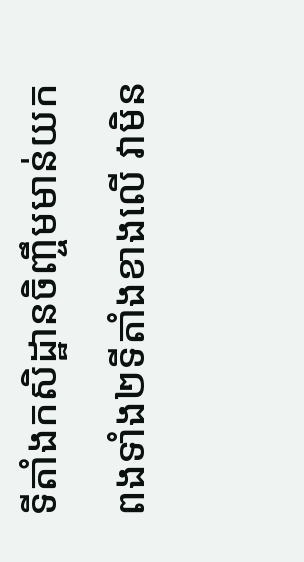ទីតាំងកសិដ្ឋានចិញ្ចឹមមាន់យកពងទាំង២ទីតាំងខាងលើ វាមិន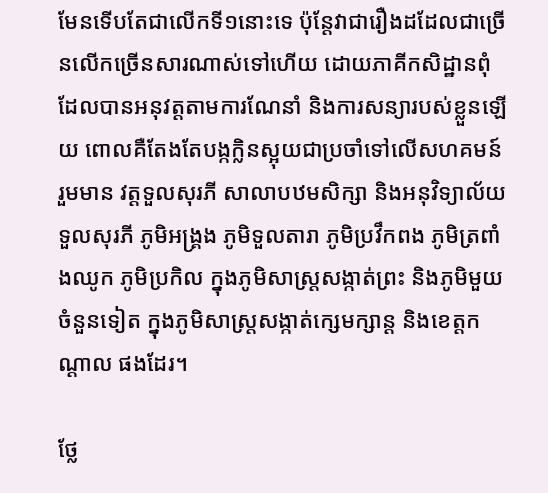មែនទើបតែជាលើកទី១នោះទេ ប៉ុន្តែវាជារឿងដដែលជាច្រើនលើកច្រើនសារណាស់ទៅហើយ ដោយភាគីកសិដ្ឋានពុំដែលបានអនុវត្តតាមការណែនាំ និងការសន្យារបស់ខ្លួនឡើយ ពោលគឺតែងតែបង្កក្លិនស្អុយជាប្រចាំទៅលើសហគមន៍ រួមមាន វត្តទួលសុរភី សាលាបឋមសិក្សា និងអនុវិទ្យាល័យ ទួលសុរភី ភូមិអង្គ្រង ភូមិទួលតារា ភូមិប្រវឹកពង ភូមិត្រពាំងឈូក ភូមិប្រកិល ក្នុងភូមិសាស្ត្រសង្កាត់ព្រះ និងភូមិមួយចំនួនទៀត ក្នុងភូមិសាស្ត្រសង្កាត់ក្សេមក្សាន្ត និងខេត្តកណ្ដាល ផងដែរ។

ថ្លែ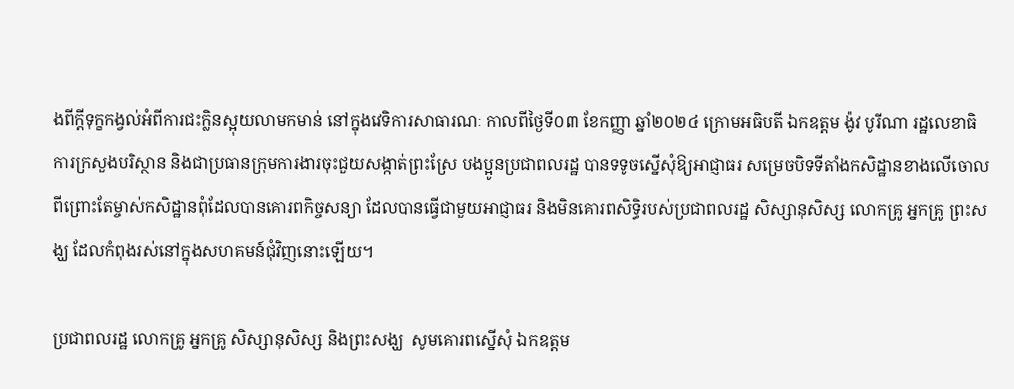ងពីក្ដីទុក្ខកង្វល់អំពីការជះក្លិនស្អុយលាមកមាន់ នៅក្នុងវេទិការសាធារណៈ កាលពីថ្ងៃទី០៣ ខែកញ្ញា ឆ្នាំ២០២៤ ក្រោមអធិបតី ឯកឧត្តម ង៉ូវ បូរីណា រដ្ឋលេខាធិការក្រសួងបរិស្ថាន និងជាប្រធានក្រុមការងារចុះជួយសង្កាត់ព្រះស្រែ បងប្អូនប្រជាពលរដ្ឋ បានទទូចស្នើសុំឱ្យអាជ្ញាធរ សម្រេចបិទទីតាំងកសិដ្ឋានខាងលើចោលពីព្រោះតែម្ចាស់កសិដ្ឋានពុំដែលបានគោរពកិច្ចសន្យា ដែលបានធ្វើជាមួយអាជ្ញាធរ និងមិនគោរពសិទ្ធិរបស់ប្រជាពលរដ្ឋ សិស្សានុសិស្ស លោកគ្រូ អ្នកគ្រូ ព្រះសង្ឃ ដែលកំពុងរស់នៅក្នុងសហគមន៍ជុំវិញនោះឡើយ។

ប្រជាពលរដ្ឋ លោកគ្រូ អ្នកគ្រូ សិស្សានុសិស្ស និងព្រះសង្ឃ  សូមគោរពស្នើសុំ ឯកឧត្តម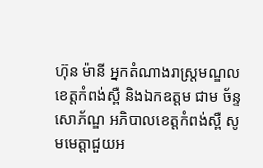ហ៊ុន ម៉ានី អ្នកតំណាងរាស្ត្រមណ្ឌលខេត្តកំពង់ស្ពឺ និងឯកឧត្តម ជាម ច័ន្ទសោភ័ណ្ឌ អភិបាលខេត្តកំពង់ស្ពឺ សូមមេត្តាជួយអ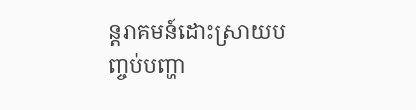ន្តរាគមន៍ដោះស្រាយបញ្ចប់បញ្ហា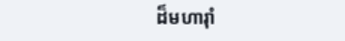ដ៏មហារ៉ាំ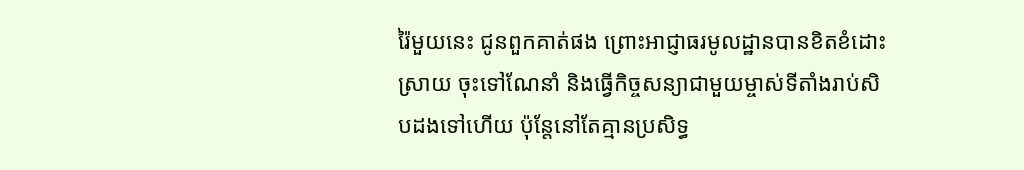រ៉ៃមួយនេះ ជូនពួកគាត់ផង ព្រោះអាជ្ញាធរមូលដ្ឋានបានខិតខំដោះស្រាយ ចុះទៅណែនាំ និងធ្វើកិច្ចសន្យាជាមួយម្ចាស់ទីតាំងរាប់សិបដងទៅហើយ ប៉ុន្តែនៅតែគ្មានប្រសិទ្ធ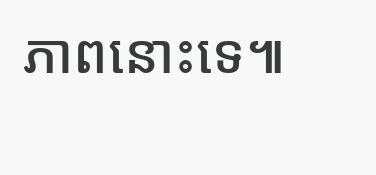ភាពនោះទេ៕